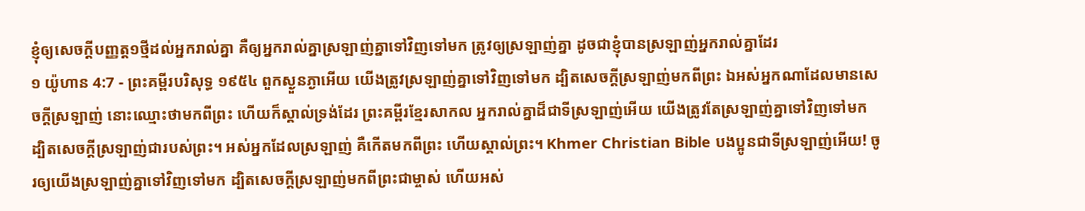ខ្ញុំឲ្យសេចក្ដីបញ្ញត្ត១ថ្មីដល់អ្នករាល់គ្នា គឺឲ្យអ្នករាល់គ្នាស្រឡាញ់គ្នាទៅវិញទៅមក ត្រូវឲ្យស្រឡាញ់គ្នា ដូចជាខ្ញុំបានស្រឡាញ់អ្នករាល់គ្នាដែរ
១ យ៉ូហាន 4:7 - ព្រះគម្ពីរបរិសុទ្ធ ១៩៥៤ ពួកស្ងួនភ្ងាអើយ យើងត្រូវស្រឡាញ់គ្នាទៅវិញទៅមក ដ្បិតសេចក្ដីស្រឡាញ់មកពីព្រះ ឯអស់អ្នកណាដែលមានសេចក្ដីស្រឡាញ់ នោះឈ្មោះថាមកពីព្រះ ហើយក៏ស្គាល់ទ្រង់ដែរ ព្រះគម្ពីរខ្មែរសាកល អ្នករាល់គ្នាដ៏ជាទីស្រឡាញ់អើយ យើងត្រូវតែស្រឡាញ់គ្នាទៅវិញទៅមក ដ្បិតសេចក្ដីស្រឡាញ់ជារបស់ព្រះ។ អស់អ្នកដែលស្រឡាញ់ គឺកើតមកពីព្រះ ហើយស្គាល់ព្រះ។ Khmer Christian Bible បងប្អូនជាទីស្រឡាញ់អើយ! ចូរឲ្យយើងស្រឡាញ់គ្នាទៅវិញទៅមក ដ្បិតសេចក្ដីស្រឡាញ់មកពីព្រះជាម្ចាស់ ហើយអស់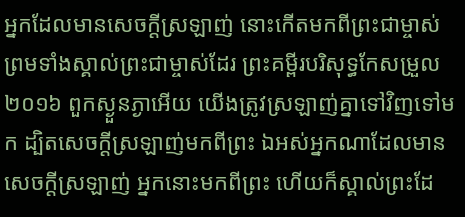អ្នកដែលមានសេចក្ដីស្រឡាញ់ នោះកើតមកពីព្រះជាម្ចាស់ ព្រមទាំងស្គាល់ព្រះជាម្ចាស់ដែរ ព្រះគម្ពីរបរិសុទ្ធកែសម្រួល ២០១៦ ពួកស្ងួនភ្ងាអើយ យើងត្រូវស្រឡាញ់គ្នាទៅវិញទៅមក ដ្បិតសេចក្ដីស្រឡាញ់មកពីព្រះ ឯអស់អ្នកណាដែលមានសេចក្ដីស្រឡាញ់ អ្នកនោះមកពីព្រះ ហើយក៏ស្គាល់ព្រះដែ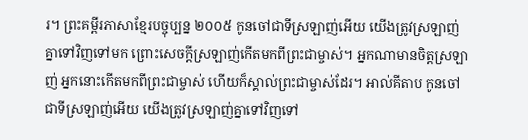រ។ ព្រះគម្ពីរភាសាខ្មែរបច្ចុប្បន្ន ២០០៥ កូនចៅជាទីស្រឡាញ់អើយ យើងត្រូវស្រឡាញ់គ្នាទៅវិញទៅមក ព្រោះសេចក្ដីស្រឡាញ់កើតមកពីព្រះជាម្ចាស់។ អ្នកណាមានចិត្តស្រឡាញ់ អ្នកនោះកើតមកពីព្រះជាម្ចាស់ ហើយក៏ស្គាល់ព្រះជាម្ចាស់ដែរ។ អាល់គីតាប កូនចៅជាទីស្រឡាញ់អើយ យើងត្រូវស្រឡាញ់គ្នាទៅវិញទៅ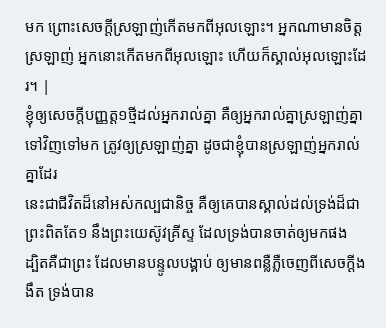មក ព្រោះសេចក្ដីស្រឡាញ់កើតមកពីអុលឡោះ។ អ្នកណាមានចិត្ដស្រឡាញ់ អ្នកនោះកើតមកពីអុលឡោះ ហើយក៏ស្គាល់អុលឡោះដែរ។ |
ខ្ញុំឲ្យសេចក្ដីបញ្ញត្ត១ថ្មីដល់អ្នករាល់គ្នា គឺឲ្យអ្នករាល់គ្នាស្រឡាញ់គ្នាទៅវិញទៅមក ត្រូវឲ្យស្រឡាញ់គ្នា ដូចជាខ្ញុំបានស្រឡាញ់អ្នករាល់គ្នាដែរ
នេះជាជីវិតដ៏នៅអស់កល្បជានិច្ច គឺឲ្យគេបានស្គាល់ដល់ទ្រង់ដ៏ជាព្រះពិតតែ១ នឹងព្រះយេស៊ូវគ្រីស្ទ ដែលទ្រង់បានចាត់ឲ្យមកផង
ដ្បិតគឺជាព្រះ ដែលមានបន្ទូលបង្គាប់ ឲ្យមានពន្លឺភ្លឺចេញពីសេចក្ដីងងឹត ទ្រង់បាន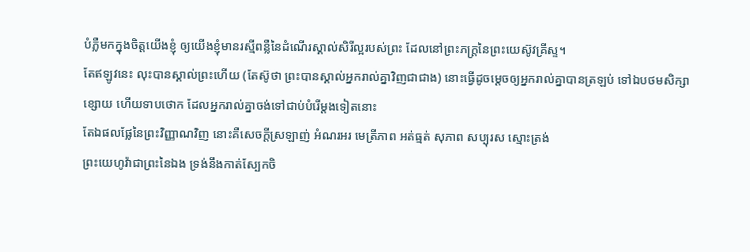បំភ្លឺមកក្នុងចិត្តយើងខ្ញុំ ឲ្យយើងខ្ញុំមានរស្មីពន្លឺនៃដំណើរស្គាល់សិរីល្អរបស់ព្រះ ដែលនៅព្រះភក្ត្រនៃព្រះយេស៊ូវគ្រីស្ទ។
តែឥឡូវនេះ លុះបានស្គាល់ព្រះហើយ (តែស៊ូថា ព្រះបានស្គាល់អ្នករាល់គ្នាវិញជាជាង) នោះធ្វើដូចម្តេចឲ្យអ្នករាល់គ្នាបានត្រឡប់ ទៅឯបថមសិក្សាខ្សោយ ហើយទាបថោក ដែលអ្នករាល់គ្នាចង់ទៅជាប់បំរើម្តងទៀតនោះ
តែឯផលផ្លែនៃព្រះវិញ្ញាណវិញ នោះគឺសេចក្ដីស្រឡាញ់ អំណរអរ មេត្រីភាព អត់ធ្មត់ សុភាព សប្បុរស ស្មោះត្រង់
ព្រះយេហូវ៉ាជាព្រះនៃឯង ទ្រង់នឹងកាត់ស្បែកចិ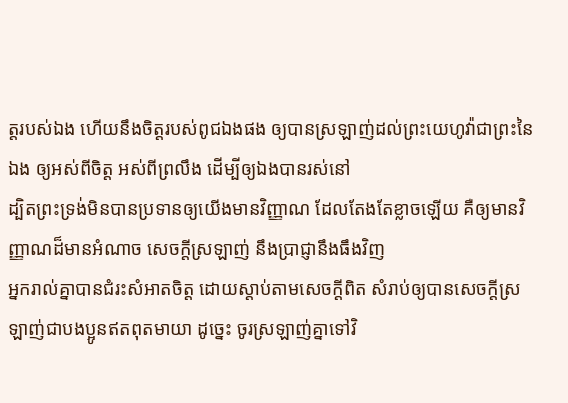ត្តរបស់ឯង ហើយនឹងចិត្តរបស់ពូជឯងផង ឲ្យបានស្រឡាញ់ដល់ព្រះយេហូវ៉ាជាព្រះនៃឯង ឲ្យអស់ពីចិត្ត អស់ពីព្រលឹង ដើម្បីឲ្យឯងបានរស់នៅ
ដ្បិតព្រះទ្រង់មិនបានប្រទានឲ្យយើងមានវិញ្ញាណ ដែលតែងតែខ្លាចឡើយ គឺឲ្យមានវិញ្ញាណដ៏មានអំណាច សេចក្ដីស្រឡាញ់ នឹងប្រាជ្ញានឹងធឹងវិញ
អ្នករាល់គ្នាបានជំរះសំអាតចិត្ត ដោយស្តាប់តាមសេចក្ដីពិត សំរាប់ឲ្យបានសេចក្ដីស្រឡាញ់ជាបងប្អូនឥតពុតមាយា ដូច្នេះ ចូរស្រឡាញ់គ្នាទៅវិ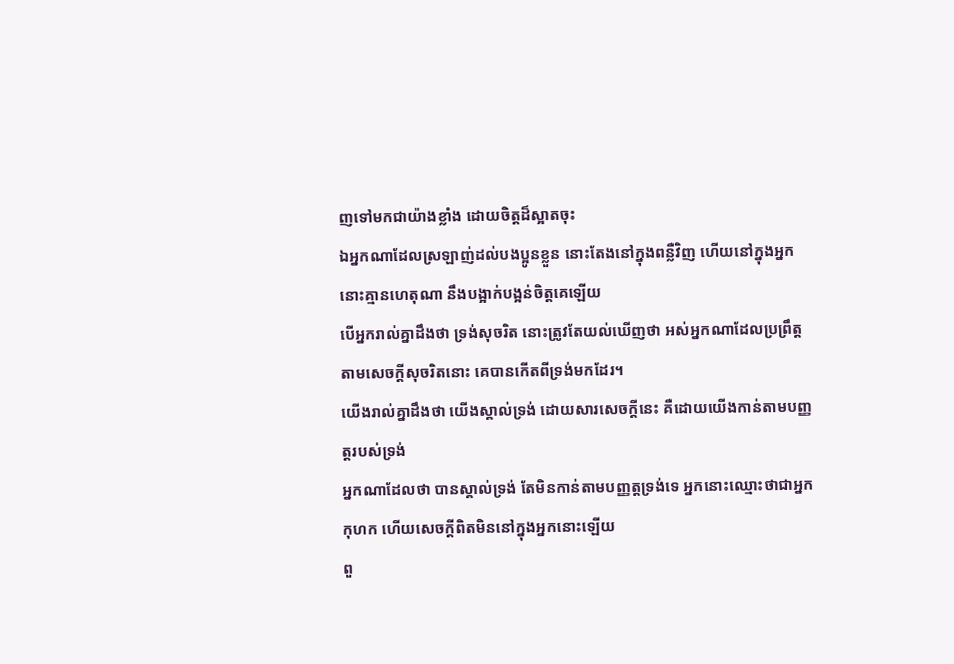ញទៅមកជាយ៉ាងខ្លាំង ដោយចិត្តដ៏ស្អាតចុះ
ឯអ្នកណាដែលស្រឡាញ់ដល់បងប្អូនខ្លួន នោះតែងនៅក្នុងពន្លឺវិញ ហើយនៅក្នុងអ្នកនោះគ្មានហេតុណា នឹងបង្អាក់បង្អន់ចិត្តគេឡើយ
បើអ្នករាល់គ្នាដឹងថា ទ្រង់សុចរិត នោះត្រូវតែយល់ឃើញថា អស់អ្នកណាដែលប្រព្រឹត្តតាមសេចក្ដីសុចរិតនោះ គេបានកើតពីទ្រង់មកដែរ។
យើងរាល់គ្នាដឹងថា យើងស្គាល់ទ្រង់ ដោយសារសេចក្ដីនេះ គឺដោយយើងកាន់តាមបញ្ញត្តរបស់ទ្រង់
អ្នកណាដែលថា បានស្គាល់ទ្រង់ តែមិនកាន់តាមបញ្ញត្តទ្រង់ទេ អ្នកនោះឈ្មោះថាជាអ្នកកុហក ហើយសេចក្ដីពិតមិននៅក្នុងអ្នកនោះឡើយ
ពួ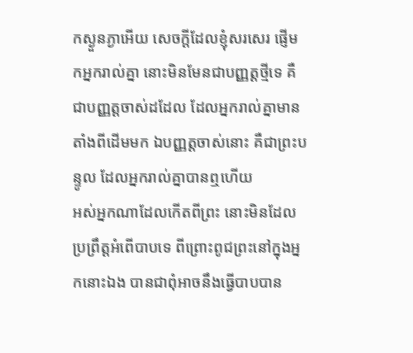កស្ងួនភ្ងាអើយ សេចក្ដីដែលខ្ញុំសរសេរ ផ្ញើមកអ្នករាល់គ្នា នោះមិនមែនជាបញ្ញត្តថ្មីទេ គឺជាបញ្ញត្តចាស់ដដែល ដែលអ្នករាល់គ្នាមានតាំងពីដើមមក ឯបញ្ញត្តចាស់នោះ គឺជាព្រះបន្ទូល ដែលអ្នករាល់គ្នាបានឮហើយ
អស់អ្នកណាដែលកើតពីព្រះ នោះមិនដែលប្រព្រឹត្តអំពើបាបទេ ពីព្រោះពូជព្រះនៅក្នុងអ្នកនោះឯង បានជាពុំអាចនឹងធ្វើបាបបាន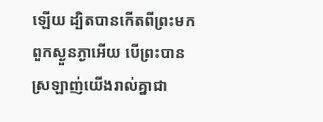ឡើយ ដ្បិតបានកើតពីព្រះមក
ពួកស្ងួនភ្ងាអើយ បើព្រះបានស្រឡាញ់យើងរាល់គ្នាជា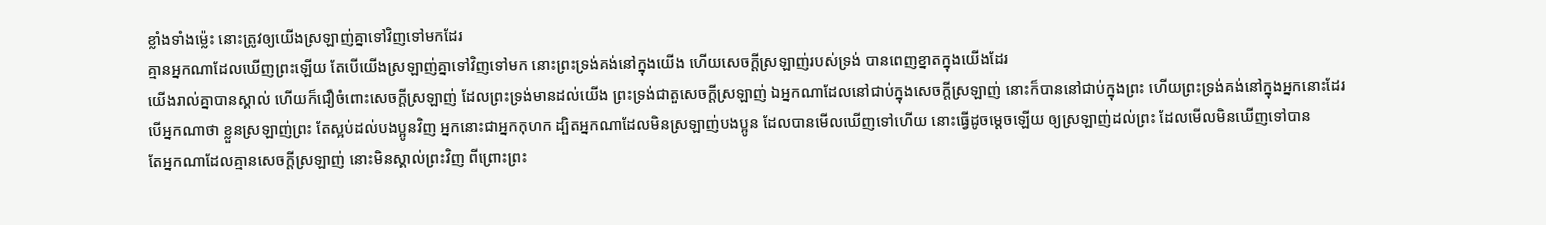ខ្លាំងទាំងម៉្លេះ នោះត្រូវឲ្យយើងស្រឡាញ់គ្នាទៅវិញទៅមកដែរ
គ្មានអ្នកណាដែលឃើញព្រះឡើយ តែបើយើងស្រឡាញ់គ្នាទៅវិញទៅមក នោះព្រះទ្រង់គង់នៅក្នុងយើង ហើយសេចក្ដីស្រឡាញ់របស់ទ្រង់ បានពេញខ្នាតក្នុងយើងដែរ
យើងរាល់គ្នាបានស្គាល់ ហើយក៏ជឿចំពោះសេចក្ដីស្រឡាញ់ ដែលព្រះទ្រង់មានដល់យើង ព្រះទ្រង់ជាតួសេចក្ដីស្រឡាញ់ ឯអ្នកណាដែលនៅជាប់ក្នុងសេចក្ដីស្រឡាញ់ នោះក៏បាននៅជាប់ក្នុងព្រះ ហើយព្រះទ្រង់គង់នៅក្នុងអ្នកនោះដែរ
បើអ្នកណាថា ខ្លួនស្រឡាញ់ព្រះ តែស្អប់ដល់បងប្អូនវិញ អ្នកនោះជាអ្នកកុហក ដ្បិតអ្នកណាដែលមិនស្រឡាញ់បងប្អូន ដែលបានមើលឃើញទៅហើយ នោះធ្វើដូចម្តេចឡើយ ឲ្យស្រឡាញ់ដល់ព្រះ ដែលមើលមិនឃើញទៅបាន
តែអ្នកណាដែលគ្មានសេចក្ដីស្រឡាញ់ នោះមិនស្គាល់ព្រះវិញ ពីព្រោះព្រះ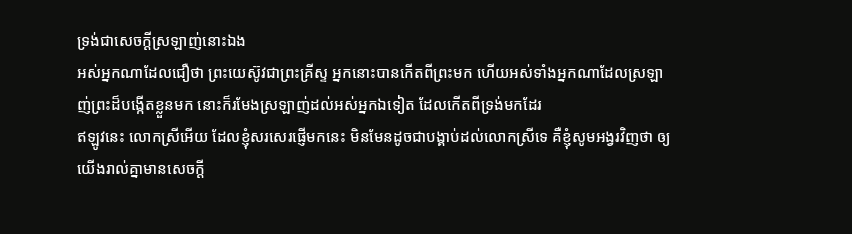ទ្រង់ជាសេចក្ដីស្រឡាញ់នោះឯង
អស់អ្នកណាដែលជឿថា ព្រះយេស៊ូវជាព្រះគ្រីស្ទ អ្នកនោះបានកើតពីព្រះមក ហើយអស់ទាំងអ្នកណាដែលស្រឡាញ់ព្រះដ៏បង្កើតខ្លួនមក នោះក៏រមែងស្រឡាញ់ដល់អស់អ្នកឯទៀត ដែលកើតពីទ្រង់មកដែរ
ឥឡូវនេះ លោកស្រីអើយ ដែលខ្ញុំសរសេរផ្ញើមកនេះ មិនមែនដូចជាបង្គាប់ដល់លោកស្រីទេ គឺខ្ញុំសូមអង្វរវិញថា ឲ្យយើងរាល់គ្នាមានសេចក្ដី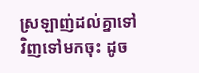ស្រឡាញ់ដល់គ្នាទៅវិញទៅមកចុះ ដូច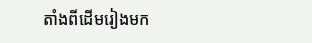តាំងពីដើមរៀងមក